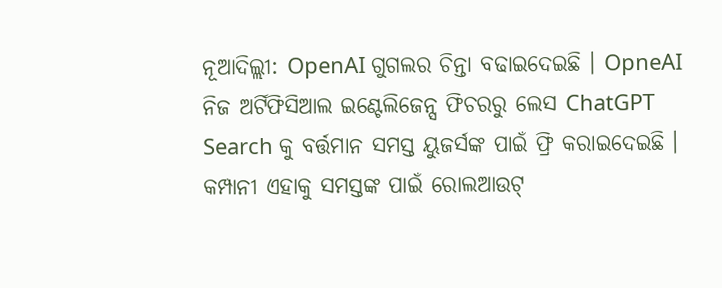ନୂଆଦିଲ୍ଲୀ: OpenAI ଗୁଗଲର ଚିନ୍ତା ବଢାଇଦେଇଛି । OpneAI ନିଜ ଅର୍ଟିଫିସିଆଲ ଇଣ୍ଟେଲିଜେନ୍ସ ଫିଚରରୁ ଲେସ ChatGPT Search କୁ ବର୍ତ୍ତମାନ ସମସ୍ତ ୟୁଜର୍ସଙ୍କ ପାଇଁ ଫ୍ରି କରାଇଦେଇଛି । କମ୍ପାନୀ ଏହାକୁ ସମସ୍ତଙ୍କ ପାଇଁ ରୋଲଆଉଟ୍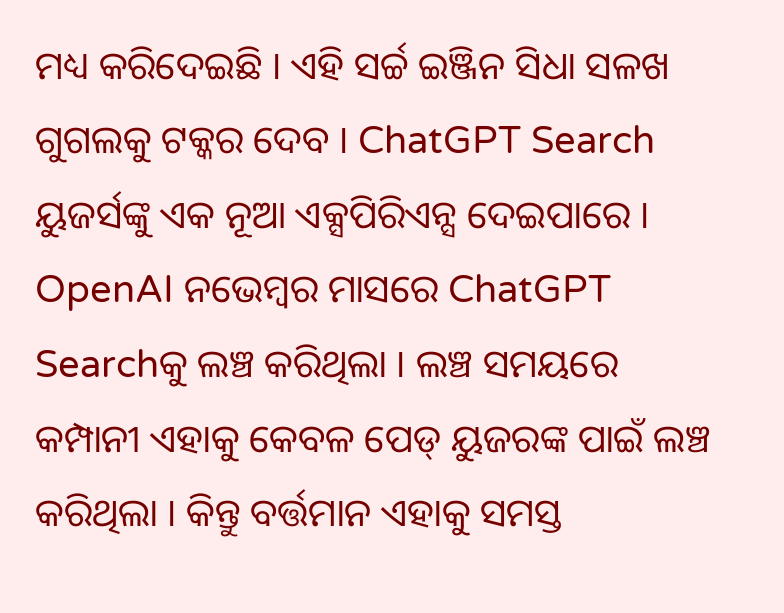ମଧ୍ୟ କରିଦେଇଛି । ଏହି ସର୍ଚ୍ଚ ଇଞ୍ଜିନ ସିଧା ସଳଖ ଗୁଗଲକୁ ଟକ୍କର ଦେବ । ChatGPT Search ୟୁଜର୍ସଙ୍କୁ ଏକ ନୂଆ ଏକ୍ସପିରିଏନ୍ସ ଦେଇପାରେ ।
OpenAI ନଭେମ୍ବର ମାସରେ ChatGPT Searchକୁ ଲଞ୍ଚ କରିଥିଲା । ଲଞ୍ଚ ସମୟରେ କମ୍ପାନୀ ଏହାକୁ କେବଳ ପେଡ୍ ୟୁଜରଙ୍କ ପାଇଁ ଲଞ୍ଚ କରିଥିଲା । କିନ୍ତୁ ବର୍ତ୍ତମାନ ଏହାକୁ ସମସ୍ତ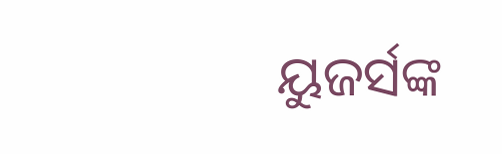ୟୁଜର୍ସଙ୍କ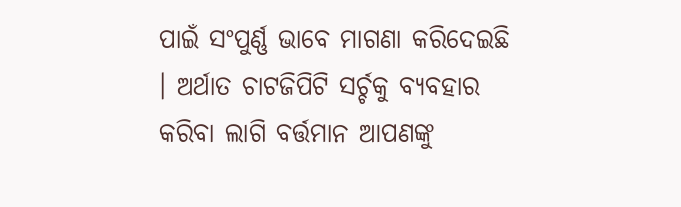ପାଇଁ ସଂପୁର୍ଣ୍ଣ ଭାବେ ମାଗଣା କରିଦେଇଛି । ଅର୍ଥାତ ଚାଟଜିପିଟି ସର୍ଚ୍ଚକୁ ବ୍ୟବହାର କରିବା ଲାଗି ବର୍ତ୍ତମାନ ଆପଣଙ୍କୁ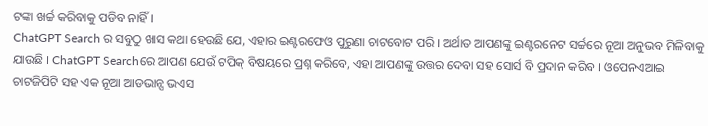ଟଙ୍କା ଖର୍ଚ୍ଚ କରିବାକୁ ପଡିବ ନାହିଁ ।
ChatGPT Search ର ସବୁଠୁ ଖାସ କଥା ହେଉଛି ଯେ, ଏହାର ଇଣ୍ଟରଫେଓ ପୁରୁଣା ଚାଟବୋଟ ପରି । ଅର୍ଥାତ ଆପଣଙ୍କୁ ଇଣ୍ଟରନେଟ ସର୍ଚ୍ଚରେ ନୂଆ ଅନୁଭବ ମିଳିବାକୁ ଯାଉଛି । ChatGPT Searchରେ ଆପଣ ଯେଉଁ ଟପିକ୍ ବିଷୟରେ ପ୍ରଶ୍ନ କରିବେ, ଏହା ଆପଣଙ୍କୁ ଉତ୍ତର ଦେବା ସହ ସୋର୍ସ ବି ପ୍ରଦାନ କରିବ । ଓପେନଏଆଇ ଚାଟଜିପିଟି ସହ ଏକ ନୂଆ ଆଡଭାନ୍ସ ଭଏସ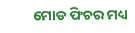ମୋଡ ଫିଚର ମଧ୍ୟ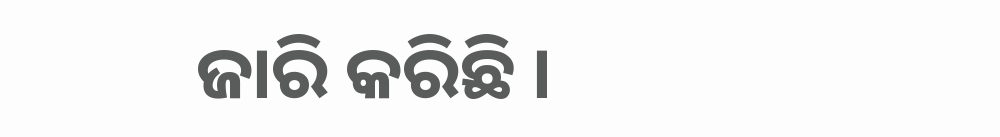ଜାରି କରିଛି ।